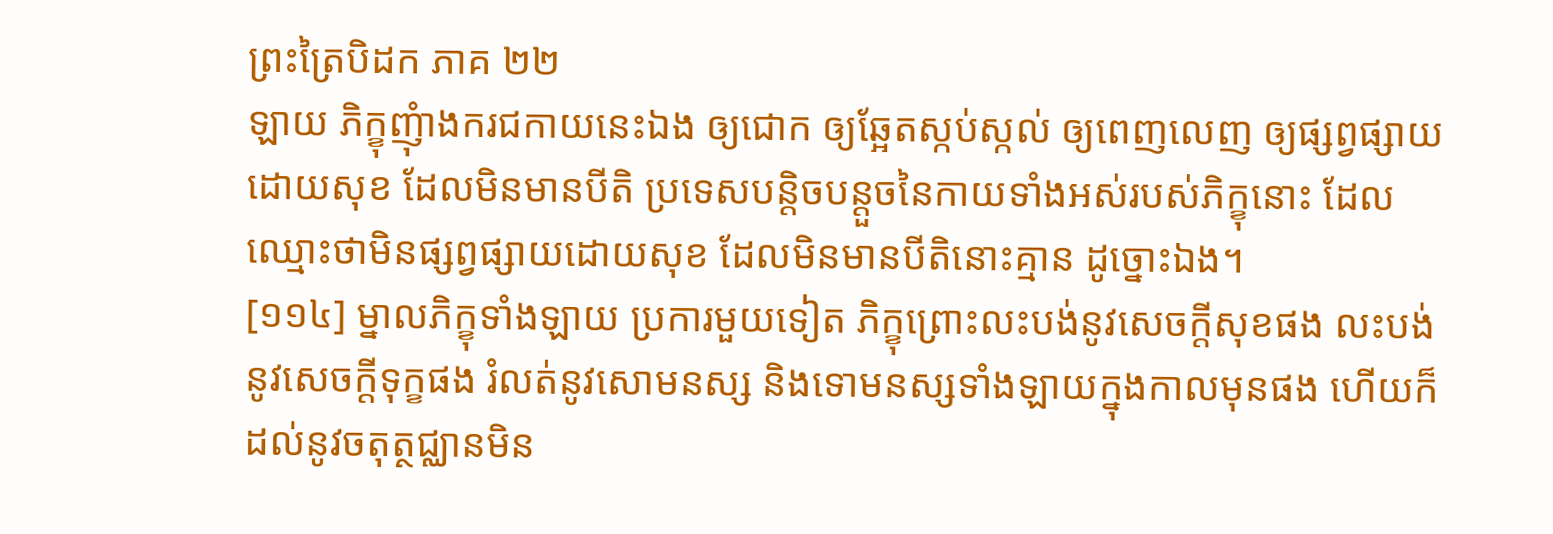ព្រះត្រៃបិដក ភាគ ២២
ឡាយ ភិក្ខុញុំាងករជកាយនេះឯង ឲ្យជោក ឲ្យឆ្អែតស្កប់ស្កល់ ឲ្យពេញលេញ ឲ្យផ្សព្វផ្សាយ ដោយសុខ ដែលមិនមានបីតិ ប្រទេសបន្តិចបន្តួចនៃកាយទាំងអស់របស់ភិក្ខុនោះ ដែលឈ្មោះថាមិនផ្សព្វផ្សាយដោយសុខ ដែលមិនមានបីតិនោះគ្មាន ដូច្នោះឯង។
[១១៤] ម្នាលភិក្ខុទាំងឡាយ ប្រការមួយទៀត ភិក្ខុព្រោះលះបង់នូវសេចក្តីសុខផង លះបង់នូវសេចក្តីទុក្ខផង រំលត់នូវសោមនស្ស និងទោមនស្សទាំងឡាយក្នុងកាលមុនផង ហើយក៏ដល់នូវចតុត្ថជ្ឈានមិន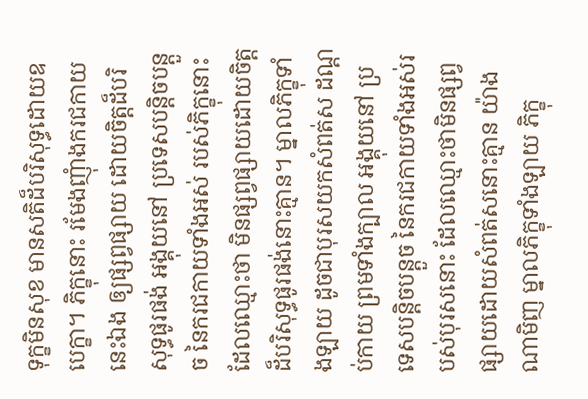ទុក្ខមិនសុខ មានសតិដ៏បរិសុទ្ធដោយឧបេក្ខា។ ភិក្ខុនោះ រមែងញុំាងករជកាយនេះឯង ឲ្យផ្សព្វផ្សាយ ដោយចិត្តដ៏បរិសុទ្ធផូរផង់ អង្គុយនៅ ប្រទេសបន្តិចបន្តួច នៃករជកាយទាំងអស់ របស់ភិក្ខុនោះ ដែលឈ្មោះថា មិនផ្សព្វផ្សាយដោយចិត្តដ៏បរិសុទ្ធផូរផង់នោះគ្មាន។ ម្នាលភិក្ខុទាំងឡាយ ដូចជាបុរសយកសំពត់ស ដណ្តប់កាយ ព្រមទាំងក្បាល អង្គុយនៅ ប្រទេសបន្តិចបន្តួច នៃករជកាយទាំងអស់របស់បុរសនោះ ដែលឈ្មោះថាមិនផ្សព្វផ្សាយដោយសំពត់សនោះគ្មាន យ៉ាងណាមិញ ម្នាលភិក្ខុទាំងឡាយ ភិក្ខុ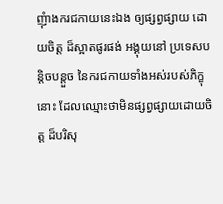ញុំាងករជកាយនេះឯង ឲ្យផ្សព្វផ្សាយ ដោយចិត្ត ដ៏ស្អាតផូរផង់ អង្គុយនៅ ប្រទេសបន្តិចបន្តួច នៃករជកាយទាំងអស់របស់ភិក្ខុនោះ ដែលឈ្មោះថាមិនផ្សព្វផ្សាយដោយចិត្ត ដ៏បរិសុ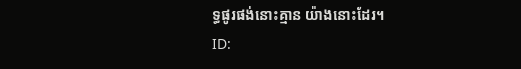ទ្ធផូរផង់នោះគ្មាន យ៉ាងនោះដែរ។
ID: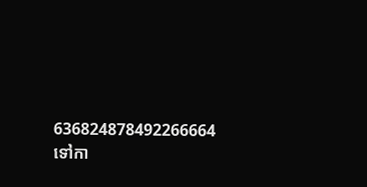636824878492266664
ទៅកា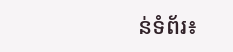ន់ទំព័រ៖